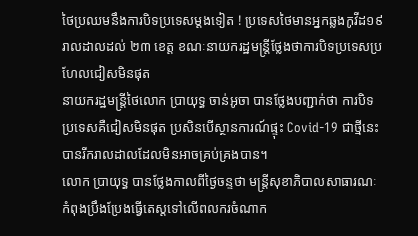ថៃប្រឈមនឹងការបិទប្រទេសម្តងទៀត ! ប្រទេសថៃមានអ្នកឆ្លងកូវីដ១៩ រាលដាលដល់ ២៣ ខេត្ត ខណៈនាយករដ្ឋមន្ត្រីថ្លែងថាការបិទប្រទេសប្រហែលជៀសមិនផុត
នាយករដ្ឋមន្ត្រីថៃលោក ប្រាយុទ្ធ ចាន់អូចា បានថ្លែងបញ្ជាក់ថា ការបិទប្រទេសគឺជៀសមិនផុត ប្រសិនបើស្ថានការណ៍ផ្ទុះ Covid-19 ជាថ្មីនេះ បានរីករាលដាលដែលមិនអាចគ្រប់គ្រងបាន។
លោក ប្រាយុទ្ធ បានថ្លែងកាលពីថ្ងៃចន្ទថា មន្ត្រីសុខាភិបាលសាធារណៈ កំពុងប្រឹងប្រែងធ្វើតេស្តទៅលើពលករចំណាក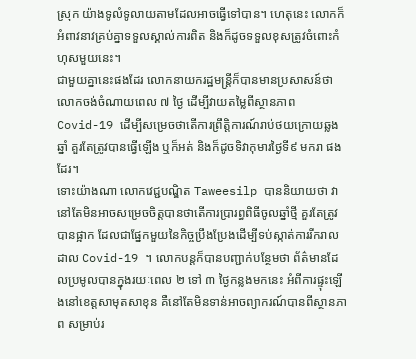ស្រុក យ៉ាងទូលំទូលាយតាមដែលអាចធ្វើទៅបាន។ ហេតុនេះ លោកក៏អំពាវនាវគ្រប់គ្នាទទួលស្គាល់ការពិត និងក៏ដូចទទួលខុសត្រូវចំពោះកំហុសមួយនេះ។
ជាមួយគ្នានេះផងដែរ លោកនាយករដ្ឋមន្ត្រីក៏បានមានប្រសាសន៍ថា លោកចង់ចំណាយពេល ៧ ថ្ងៃ ដើម្បីវាយតម្លៃពីស្ថានភាព Covid-19 ដើម្បីសម្រេចថាតើការព្រឹត្តិការណ៍រាប់ថយក្រោយឆ្លងឆ្នាំ គួរតែត្រូវបានធ្វើឡើង ឬក៏អត់ និងក៏ដូចទិវាកុមារថ្ងៃទី៩ មករា ផងដែរ។
ទោះយ៉ាងណា លោកវេជ្ជបណ្ឌិត Taweesilp បាននិយាយថា វានៅតែមិនអាចសម្រេចចិត្តបានថាតើការប្រារព្ធពិធីចូលឆ្នាំថ្មី គួរតែត្រូវបានផ្អាក ដែលជាផ្នែកមួយនៃកិច្ចប្រឹងប្រែងដើម្បីទប់ស្កាត់ការរីករាលដាល Covid-19 ។ លោកបន្តក៏បានបញ្ជាក់បន្ថែមថា ព័ត៌មានដែលប្រមូលបានក្នុងរយៈពេល ២ ទៅ ៣ ថ្ងៃកន្លងមកនេះ អំពីការផ្ទុះឡើងនៅខេត្តសាមុតសាខុន គឺនៅតែមិនទាន់អាចព្យាករណ៍បានពីស្ថានភាព សម្រាប់រ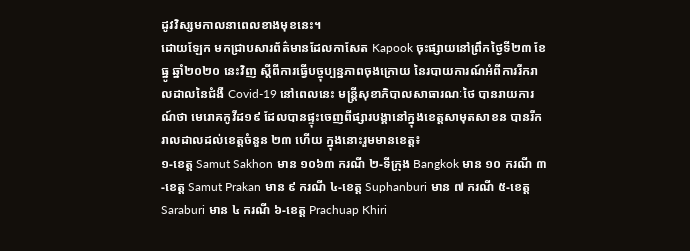ដូវវិស្សមកាលនាពេលខាងមុខនេះ។
ដោយឡែក មកជ្រាបសារព័ត៌មានដែលកាសែត Kapook ចុះផ្សាយនៅព្រឹកថ្ងៃទី២៣ ខែធ្នូ ឆ្នាំ២០២០ នេះវិញ ស្តីពីការធ្វើបច្ចុប្បន្នភាពចុងក្រោយ នៃរបាយការណ៍អំពីការរីករាលដាលនៃជំងឺ Covid-19 នៅពេលនេះ មន្ត្រីសុខាភិបាលសាធារណៈថៃ បានរាយការណ៍ថា មេរោគកូវីដ១៩ ដែលបានផ្ទុះចេញពីផ្សារបង្គានៅក្នុងខេត្តសាមុតសាខន បានរីករាលដាលដល់ខេត្តចំនួន ២៣ ហើយ ក្នុងនោះរួមមានខេត្ត៖
១-ខេត្ត Samut Sakhon មាន ១០៦៣ ករណី ២-ទីក្រុង Bangkok មាន ១០ ករណី ៣-ខេត្ត Samut Prakan មាន ៩ ករណី ៤-ខេត្ត Suphanburi មាន ៧ ករណី ៥-ខេត្ត Saraburi មាន ៤ ករណី ៦-ខេត្ត Prachuap Khiri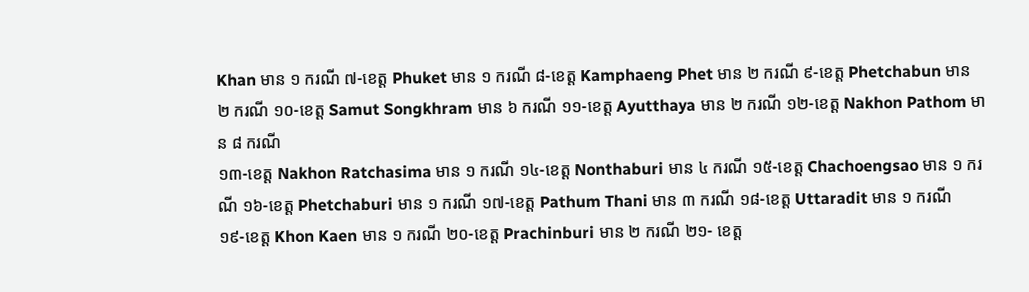Khan មាន ១ ករណី ៧-ខេត្ត Phuket មាន ១ ករណី ៨-ខេត្ត Kamphaeng Phet មាន ២ ករណី ៩-ខេត្ត Phetchabun មាន ២ ករណី ១០-ខេត្ត Samut Songkhram មាន ៦ ករណី ១១-ខេត្ត Ayutthaya មាន ២ ករណី ១២-ខេត្ត Nakhon Pathom មាន ៨ ករណី
១៣-ខេត្ត Nakhon Ratchasima មាន ១ ករណី ១៤-ខេត្ត Nonthaburi មាន ៤ ករណី ១៥-ខេត្ត Chachoengsao មាន ១ ករណី ១៦-ខេត្ត Phetchaburi មាន ១ ករណី ១៧-ខេត្ត Pathum Thani មាន ៣ ករណី ១៨-ខេត្ត Uttaradit មាន ១ ករណី
១៩-ខេត្ត Khon Kaen មាន ១ ករណី ២០-ខេត្ត Prachinburi មាន ២ ករណី ២១- ខេត្ត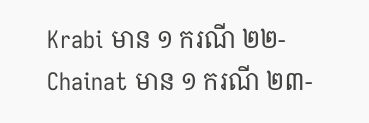Krabi មាន ១ ករណី ២២- Chainat មាន ១ ករណី ២៣-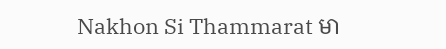Nakhon Si Thammarat មា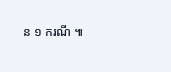ន ១ ករណី ៕